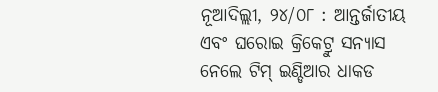ନୂଆଦିଲ୍ଲୀ, ୨୪/୦୮ : ଆନ୍ତର୍ଜାତୀୟ ଏବଂ ଘରୋଇ କ୍ରିକେଟ୍ରୁ ସନ୍ୟାସ ନେଲେ ଟିମ୍ ଇଣ୍ଡିଆର ଧାକଡ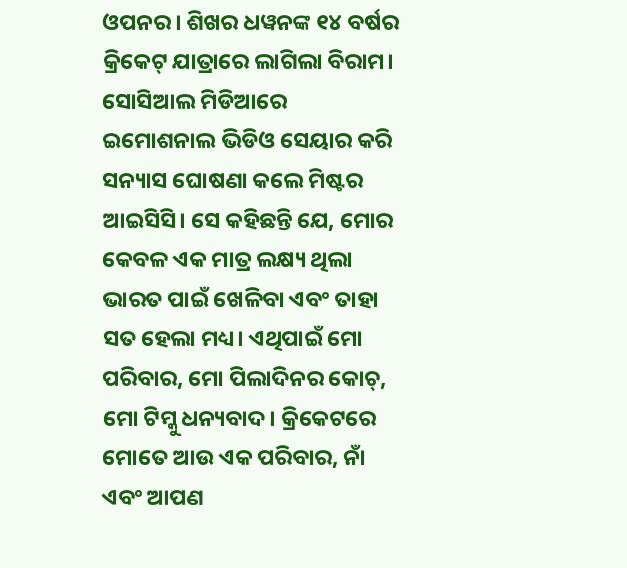ଓପନର। ଶିଖର ଧୱନଙ୍କ ୧୪ ବର୍ଷର କ୍ରିକେଟ୍ ଯାତ୍ରାରେ ଲାଗିଲା ବିରାମ। ସୋସିଆଲ ମିଡିଆରେ ଇମୋଶନାଲ ଭିଡିଓ ସେୟାର କରି ସନ୍ୟାସ ଘୋଷଣା କଲେ ମିଷ୍ଟର ଆଇସିସି। ସେ କହିଛନ୍ତି ଯେ, ମୋର କେବଳ ଏକ ମାତ୍ର ଲକ୍ଷ୍ୟ ଥିଲା ଭାରତ ପାଇଁ ଖେଳିବା ଏବଂ ତାହା ସତ ହେଲା ମଧ୍ୟ। ଏଥିପାଇଁ ମୋ ପରିବାର, ମୋ ପିଲାଦିନର କୋଚ୍, ମୋ ଟିମ୍କୁ ଧନ୍ୟବାଦ। କ୍ରିକେଟରେ ମୋତେ ଆଉ ଏକ ପରିବାର, ନାଁ ଏବଂ ଆପଣ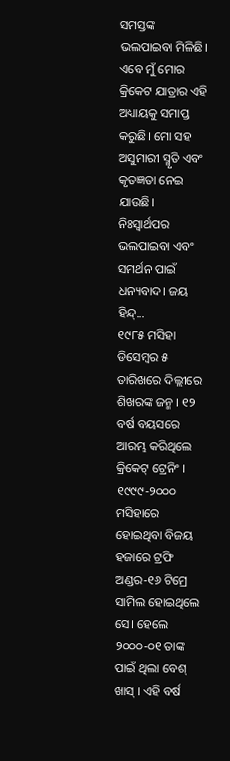ସମସ୍ତଙ୍କ ଭଲପାଇବା ମିଳିଛି। ଏବେ ମୁଁ ମୋର କ୍ରିକେଟ ଯାତ୍ରାର ଏହି ଅଧ୍ୟାୟକୁ ସମାପ୍ତ କରୁଛି। ମୋ ସହ ଅସୁମାରୀ ସ୍ମୃତି ଏବଂ କୃତଜ୍ଞତା ନେଇ ଯାଉଛି। ନିଃସ୍ଵାର୍ଥପର ଭଲପାଇବା ଏବଂ ସମର୍ଥନ ପାଇଁ ଧନ୍ୟବାଦ। ଜୟ ହିନ୍ଦ୍...
୧୯୮୫ ମସିହା ଡିସେମ୍ବର ୫ ତାରିଖରେ ଦିଲ୍ଲୀରେ ଶିଖରଙ୍କ ଜନ୍ମ । ୧୨ ବର୍ଷ ବୟସରେ ଆରମ୍ଭ କରିଥିଲେ କ୍ରିକେଟ୍ ଟ୍ରେନିଂ । ୧୯୯୯-୨୦୦୦ ମସିହାରେ ହୋଇଥିବା ବିଜୟ ହଜାରେ ଟ୍ରଫି ଅଣ୍ଡର-୧୬ ଟିମ୍ରେ ସାମିଲ ହୋଇଥିଲେ ସେ। ହେଲେ ୨୦୦୦-୦୧ ତାଙ୍କ ପାଇଁ ଥିଲା ବେଶ୍ ଖାସ୍ । ଏହି ବର୍ଷ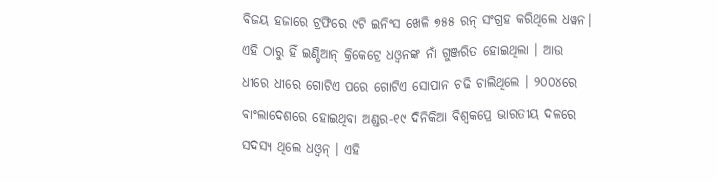ବିଜୟ ହଜାରେ ଟ୍ରଫିରେ ୯ଟି ଇନିଂସ ଖେଳି ୭୫୫ ରନ୍ ସଂଗ୍ରହ କରିଥିଲେ ଧୱନ। ଏହି ଠାରୁ ହିଁ ଇଣ୍ଡିଆନ୍ କ୍ରିକେଟ୍ରେ ଧଓ୍ୱନଙ୍କ ନାଁ ଗୁଞ୍ଜରିତ ହୋଇଥିଲା । ଆଉ ଧୀରେ ଧୀରେ ଗୋଟିଏ ପରେ ଗୋଟିଏ ସୋପାନ ଚଢି ଚାଲିଥିଲେ । ୨୦୦୪ରେ ବାଂଲାଦେଶରେ ହୋଇଥିବା ଅଣ୍ଡର-୧୯ ଦିନିକିଆ ବିଶ୍ୱକପ୍ରେ ଭାରତୀୟ ଦଳରେ ସଦସ୍ୟ ଥିଲେ ଧଓ୍ୱନ୍ । ଏହି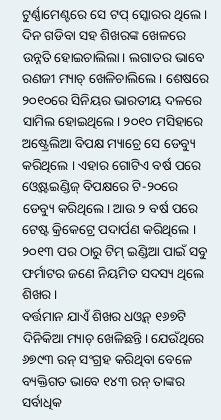ଟୁର୍ଣ୍ଣାମେଣ୍ଟରେ ସେ ଟପ୍ ସ୍କୋରର ଥିଲେ । ଦିନ ଗଡିବା ସହ ଶିଖରଙ୍କ ଖେଳରେ ଉନ୍ନତି ହୋଇଚାଲିଲା। ଲଗାତର ଭାବେ ରଣଜୀ ମ୍ୟାଚ୍ ଖେଳିଚାଲିଲେ । ଶେଷରେ ୨୦୧୦ରେ ସିନିୟର ଭାରତୀୟ ଦଳରେ ସାମିଲ ହୋଇଥିଲେ। ୨୦୧୦ ମସିହାରେ ଅଷ୍ଟ୍ରେଲିଆ ବିପକ୍ଷ ମ୍ୟାଚ୍ରେ ସେ ଡେବ୍ୟୁ କରିଥିଲେ । ଏହାର ଗୋଟିଏ ବର୍ଷ ପରେ ଓ୍ୱେଷ୍ଟଇଣ୍ଡିଜ୍ ବିପକ୍ଷରେ ଟି-୨୦ରେ ଡେବ୍ୟୁ କରିଥିଲେ। ଆଉ ୨ ବର୍ଷ ପରେ ଟେଷ୍ଟ କ୍ରିକେଟ୍ରେ ପଦାର୍ପଣ କରିଥିଲେ । ୨୦୧୩ ପର ଠାରୁ ଟିମ୍ ଇଣ୍ଡିଆ ପାଇଁ ସବୁ ଫର୍ମାଟର ଜଣେ ନିୟମିତ ସଦସ୍ୟ ଥିଲେ ଶିଖର ।
ବର୍ତ୍ତମାନ ଯାଏଁ ଶିଖର ଧଓ୍ୱନ୍ ୧୬୭ଟି ଦିନିକିଆ ମ୍ୟାଚ୍ ଖେଳିଛନ୍ତି। ଯେଉଁଥିରେ ୬୭୯୩ ରନ୍ ସଂଗ୍ରହ କରିଥିବା ବେଳେ ବ୍ୟକ୍ତିଗତ ଭାବେ ୧୪୩ ରନ୍ ତାଙ୍କର ସର୍ବାଧିକ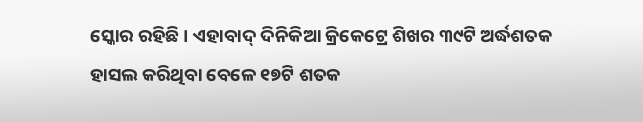ସ୍କୋର ରହିଛି । ଏହାବାଦ୍ ଦିନିକିଆ କ୍ରିକେଟ୍ରେ ଶିଖର ୩୯ଟି ଅର୍ଦ୍ଧଶତକ ହାସଲ କରିଥିବା ବେଳେ ୧୭ଟି ଶତକ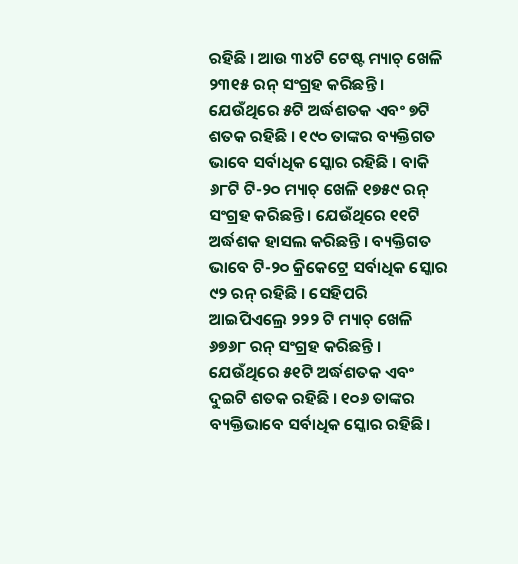ରହିଛି । ଆଉ ୩୪ଟି ଟେଷ୍ଟ ମ୍ୟାଚ୍ ଖେଳି ୨୩୧୫ ରନ୍ ସଂଗ୍ରହ କରିଛନ୍ତି । ଯେଉଁଥିରେ ୫ଟି ଅର୍ଦ୍ଧଶତକ ଏବଂ ୭ଟି ଶତକ ରହିଛି । ୧୯୦ ତାଙ୍କର ବ୍ୟକ୍ତିଗତ ଭାବେ ସର୍ବାଧିକ ସ୍କୋର ରହିଛି । ବାକି ୬୮ଟି ଟି-୨୦ ମ୍ୟାଚ୍ ଖେଳି ୧୭୫୯ ରନ୍ ସଂଗ୍ରହ କରିଛନ୍ତି । ଯେଉଁଥିରେ ୧୧ଟି ଅର୍ଦ୍ଧଶକ ହାସଲ କରିଛନ୍ତି । ବ୍ୟକ୍ତିଗତ ଭାବେ ଟି-୨୦ କ୍ରିକେଟ୍ରେ ସର୍ବାଧିକ ସ୍କୋର ୯୨ ରନ୍ ରହିଛି । ସେହିପରି ଆଇପିଏଲ୍ରେ ୨୨୨ ଟି ମ୍ୟାଚ୍ ଖେଳି ୬୭୬୮ ରନ୍ ସଂଗ୍ରହ କରିଛନ୍ତି । ଯେଉଁଥିରେ ୫୧ଟି ଅର୍ଦ୍ଧଶତକ ଏବଂ ଦୁଇଟି ଶତକ ରହିଛି । ୧୦୬ ତାଙ୍କର ବ୍ୟକ୍ତିଭାବେ ସର୍ବାଧିକ ସ୍କୋର ରହିଛି।